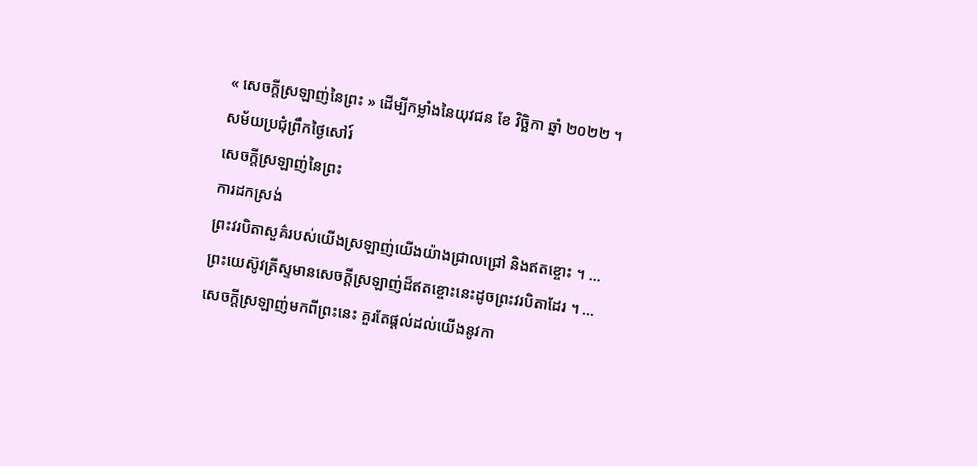« សេចក្តីស្រឡាញ់នៃព្រះ » ដើម្បីកម្លាំងនៃយុវជន ខែ វិច្ឆិកា ឆ្នាំ ២០២២ ។
សម័យប្រជុំព្រឹកថ្ងៃសៅរ៍
សេចក្តីស្រឡាញ់នៃព្រះ
ការដកស្រង់
ព្រះវរបិតាសួគ៌របស់យើងស្រឡាញ់យើងយ៉ាងជ្រាលជ្រៅ និងឥតខ្ចោះ ។ …
ព្រះយេស៊ូវគ្រីស្ទមានសេចក្ដីស្រឡាញ់ដ៏ឥតខ្ចោះនេះដូចព្រះវរបិតាដែរ ។ …
សេចក្ដីស្រឡាញ់មកពីព្រះនេះ គួរតែផ្ដល់ដល់យើងនូវកា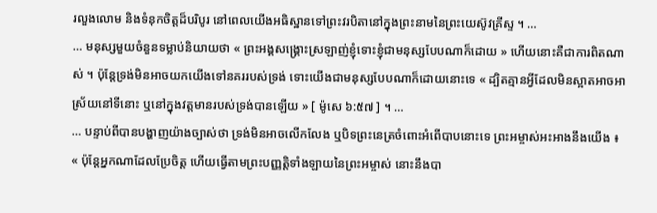រលួងលោម និងទំនុកចិត្តដ៏បរិបូរ នៅពេលយើងអធិស្ឋានទៅព្រះវរបិតានៅក្នុងព្រះនាមនៃព្រះយេស៊ូវគ្រីស្ទ ។ …
… មនុស្សមួយចំនួនទម្លាប់និយាយថា « ព្រះអង្គសង្គ្រោះស្រឡាញ់ខ្ញុំទោះខ្ញុំជាមនុស្សបែបណាក៏ដោយ » ហើយនោះគឺជាការពិតណាស់ ។ ប៉ុន្តែទ្រង់មិនអាចយកយើងទៅនគររបស់ទ្រង់ ទោះយើងជាមនុស្សបែបណាក៏ដោយនោះទេ « ដ្បិតគ្មានអ្វីដែលមិនស្អាតអាចអាស្រ័យនៅទីនោះ ឬនៅក្នុងវត្តមានរបស់ទ្រង់បានឡើយ » [ ម៉ូសេ ៦:៥៧ ] ។ …
… បន្ទាប់ពីបានបង្ហាញយ៉ាងច្បាស់ថា ទ្រង់មិនអាចលើកលែង ឬបិទព្រះនេត្រចំពោះអំពើបាបនោះទេ ព្រះអម្ចាស់អះអាងនឹងយើង ៖
« ប៉ុន្ដែអ្នកណាដែលប្រែចិត្ត ហើយធ្វើតាមព្រះបញ្ញត្តិទាំងឡាយនៃព្រះអម្ចាស់ នោះនឹងបា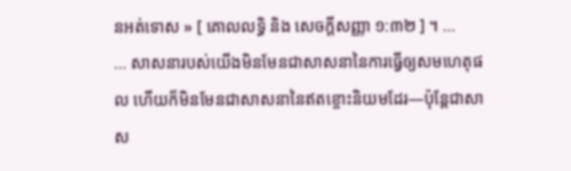នអត់ទោស » [ គោលលទ្ធិ និង សេចក្ដីសញ្ញា ១:៣២ ] ។ …
… សាសនារបស់យើងមិនមែនជាសាសនានៃការធ្វើឲ្យសមហេតុផល ហើយក៏មិនមែនជាសាសនានៃឥតខ្ចោះនិយមដែរ—ប៉ុន្តែជាសាស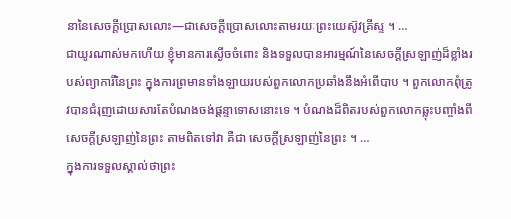នានៃសេចក្ដីប្រោសលោះ—ជាសេចក្ដីប្រោសលោះតាមរយៈព្រះយេស៊ូវគ្រីស្ទ ។ …
ជាយូរណាស់មកហើយ ខ្ញុំមានការស្ងើចចំពោះ និងទទួលបានអារម្មណ៍នៃសេចក្ដីស្រឡាញ់ដ៏ខ្លាំងរបស់ព្យាការីនៃព្រះ ក្នុងការព្រមានទាំងឡាយរបស់ពួកលោកប្រឆាំងនឹងអំពើបាប ។ ពួកលោកពុំត្រូវបានជំរុញដោយសារតែបំណងចង់ផ្ដន្ទាទោសនោះទេ ។ បំណងដ៏ពិតរបស់ពួកលោកឆ្លុះបញ្ចាំងពីសេចក្ដីស្រឡាញ់នៃព្រះ តាមពិតទៅវា គឺជា សេចក្ដីស្រឡាញ់នៃព្រះ ។ …
ក្នុងការទទួលស្គាល់ថាព្រះ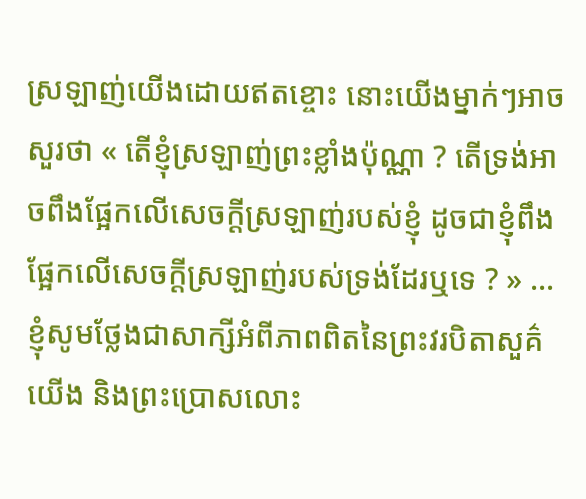ស្រឡាញ់យើងដោយឥតខ្ចោះ នោះយើងម្នាក់ៗអាចសួរថា « តើខ្ញុំស្រឡាញ់ព្រះខ្លាំងប៉ុណ្ណា ? តើទ្រង់អាចពឹងផ្អែកលើសេចក្ដីស្រឡាញ់របស់ខ្ញុំ ដូចជាខ្ញុំពឹងផ្អែកលើសេចក្ដីស្រឡាញ់របស់ទ្រង់ដែរឬទេ ? » …
ខ្ញុំសូមថ្លែងជាសាក្សីអំពីភាពពិតនៃព្រះវរបិតាសួគ៌យើង និងព្រះប្រោសលោះ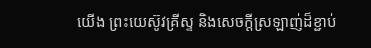យើង ព្រះយេស៊ូវគ្រីស្ទ និងសេចក្តីស្រឡាញ់ដ៏ខ្ជាប់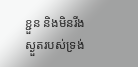ខ្ជួន និងមិនរីងស្ងួតរបស់ទ្រង់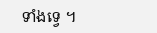ទាំងទ្វេ ។